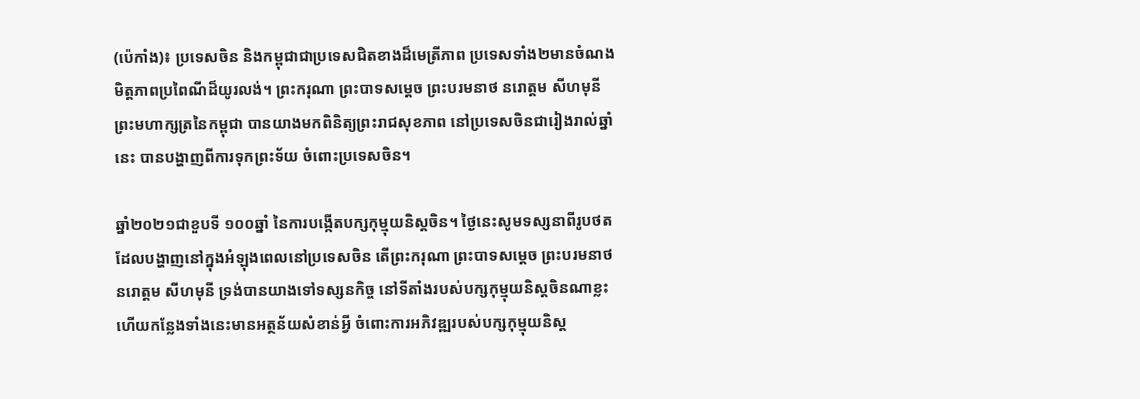(ប៉េកាំង)៖ ប្រទេសចិន និងកម្ពុជាជាប្រទេសជិតខាងដ៏មេត្រីភាព ប្រទេសទាំង២មានចំណងមិត្តភាពប្រពៃណីដ៏យូរលង់។ ព្រះករុណា ព្រះបាទសម្តេច ព្រះបរមនាថ នរោត្តម សីហមុនី ព្រះមហាក្សត្រនៃកម្ពុជា បានយាងមកពិនិត្យព្រះរាជសុខភាព នៅប្រទេសចិនជារៀងរាល់ឆ្នាំនេះ បានបង្ហាញពីការទុកព្រះទ័យ ចំពោះប្រទេសចិន។

ឆ្នាំ២០២១ជាខួបទី ១០០ឆ្នាំ នៃការបង្កើតបក្សកុម្មុយនិស្តចិន។ ថ្ងៃនេះសូមទស្សនាពីរូបថត ដែលបង្ហាញនៅក្នុងអំឡុងពេលនៅប្រទេសចិន តើព្រះករុណា ព្រះបាទសម្តេច ព្រះបរមនាថ នរោត្តម សីហមុនី ទ្រង់បានយាងទៅទស្សនកិច្ច នៅទីតាំងរបស់បក្សកុម្មុយនិស្តចិនណាខ្លះ ហើយកន្លែងទាំងនេះមានអត្ថន័យសំខាន់អ្វី ចំពោះការអភិវឌ្ឍរបស់បក្សកុម្មុយនិស្ត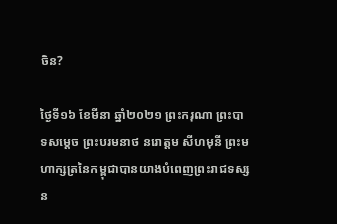ចិន?

ថ្ងៃទី១៦ ខែមីនា ឆ្នាំ២០២១ ព្រះករុណា ព្រះបាទសម្តេច ព្រះបរមនាថ នរោត្តម សីហមុនី ព្រះមហាក្សត្រនៃកម្ពុជាបានយាងបំពេញព្រះរាជទស្សន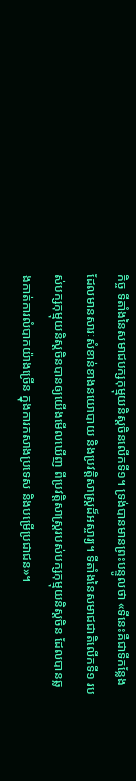កិច្ច ទីតាំងនៃសមាជបក្សកុម្មុយនិស្តចិនលើកទី១។ ទ្រង់បានមានព្រះបន្ទូលថា «ទីនេះគឺជាទីកន្លែង ដែលមានសារៈសំខាន់ខាងនយោបាយ និងប្រវត្តិសាស្ត្រដ៏អស្ចារ្យ។ ទីតាំងនៃសមាជជាតិលើកទី១ របស់បក្សកុម្មុយនិស្តចិនបានឲ្យយើងមើលឃើញ ពីប្រវត្តិសាស្ត្ររបស់បក្សកុម្មុយនិស្តចិន ដែលបានឆ្លងកាត់ការលំបាកយ៉ាងច្រើន ក្នុងការកសាងប្រទេស និងបម្រើប្រជាជន»។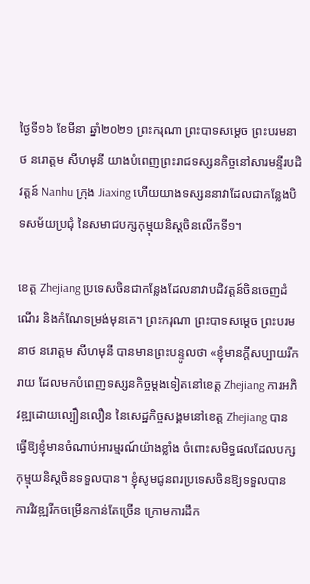ថ្ងៃទី១៦ ខែមីនា ឆ្នាំ២០២១ ព្រះករុណា ព្រះបាទសម្តេច ព្រះបរមនាថ នរោត្តម សីហមុនី យាងបំពេញព្រះរាជទស្សនកិច្ចនៅសារមន្ទីរបដិវត្តន៍ Nanhu ក្រុង Jiaxing ហើយយាងទស្សននាវាដែលជាកន្លែងបិទសម័យប្រជុំ នៃសមាជបក្សកុម្មុយនិស្តចិនលើកទី១។

ខេត្ត Zhejiang ប្រទេសចិនជាកន្លែងដែលនាវាបដិវត្តន៍ចិនចេញដំណើរ និងកំណែទម្រង់មុនគេ។ ព្រះករុណា ព្រះបាទសម្តេច ព្រះបរមនាថ នរោត្តម សីហមុនី បានមានព្រះបន្ទូលថា «ខ្ញុំមានក្តីសប្បាយរីករាយ ដែលមកបំពេញទស្សនកិច្ចម្តងទៀតនៅខេត្ត Zhejiang ការអភិវឌ្ឍដោយល្បឿនលឿន នៃសេដ្ឋកិច្ចសង្គមនៅខេត្ត Zhejiang បានធ្វើឱ្យខ្ញុំមានចំណាប់អារម្មរណ៍យ៉ាងខ្លាំង ចំពោះសមិទ្ធផលដែលបក្សកុម្មុយនិស្តចិនទទួលបាន។ ខ្ញុំសូមជូនពរប្រទេសចិនឱ្យទទួលបាន ការវិវឌ្ឍរីកចម្រើនកាន់តែច្រើន ក្រោមការដឹក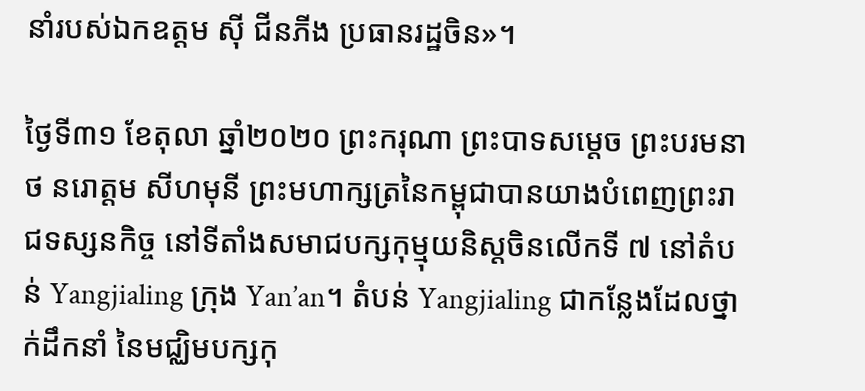នាំរបស់ឯកឧត្តម ស៊ី ជីនភីង ប្រធានរដ្ឋចិន»។

ថ្ងៃទី៣១ ខែតុលា ឆ្នាំ២០២០ ព្រះករុណា ព្រះបាទសម្តេច ព្រះបរមនាថ នរោត្តម សីហមុនី ព្រះមហាក្សត្រនៃកម្ពុជាបានយាងបំពេញព្រះរាជទស្សនកិច្ច នៅទីតាំងសមាជបក្សកុម្មុយនិស្តចិនលើកទី ៧ នៅតំបន់ Yangjialing ក្រុង Yan’an។ តំបន់ Yangjialing ជាកន្លែងដែលថ្នាក់ដឹកនាំ នៃមជ្ឈិមបក្សកុ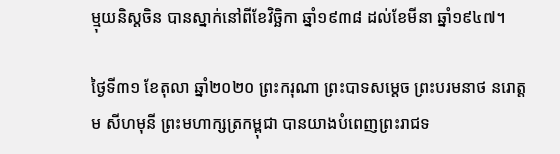ម្មុយនិស្តចិន បានស្នាក់នៅពីខែវិច្ឆិកា ឆ្នាំ១៩៣៨ ដល់ខែមីនា ឆ្នាំ១៩៤៧។

ថ្ងៃទី៣១ ខែតុលា ឆ្នាំ២០២០ ព្រះករុណា ព្រះបាទសម្តេច ព្រះបរមនាថ នរោត្តម សីហមុនី ព្រះមហាក្សត្រកម្ពុជា បានយាងបំពេញព្រះរាជទ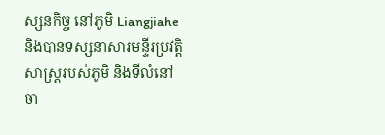ស្សនកិច្ច នៅភូមិ Liangjiahe និងបានទស្សនាសារមន្ទីរប្រវត្តិសាស្ត្ររបស់ភូមិ និងទីលំនៅចា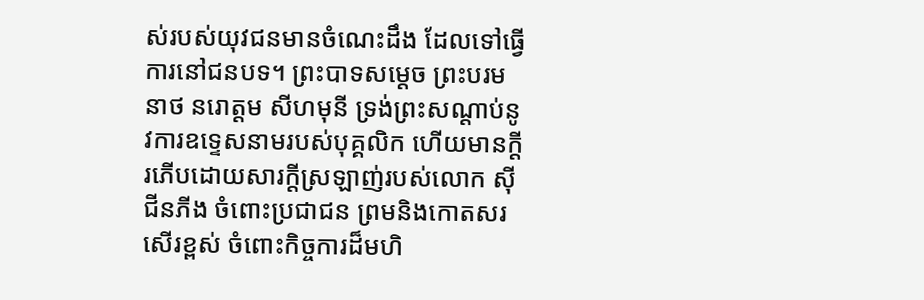ស់របស់យុវជនមានចំណេះដឹង ដែលទៅធ្វើការនៅជនបទ។ ព្រះបាទសម្តេច ព្រះបរមនាថ នរោត្តម សីហមុនី ទ្រង់ព្រះសណ្តាប់នូវការឧទ្ទេសនាមរបស់បុគ្គលិក ហើយមានក្តីរភើបដោយសារក្តីស្រឡាញ់របស់លោក ស៊ី ជីនភីង ចំពោះប្រជាជន ព្រមនិងកោតសរសើរខ្ពស់ ចំពោះកិច្ចការដ៏មហិ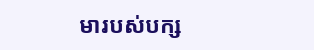មារបស់បក្ស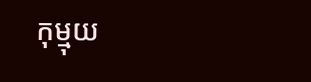កុម្មុយ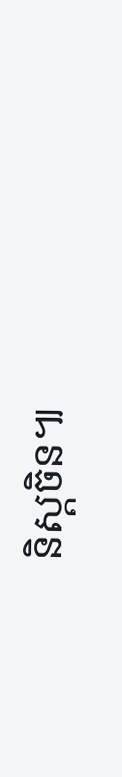និស្តចិន៕